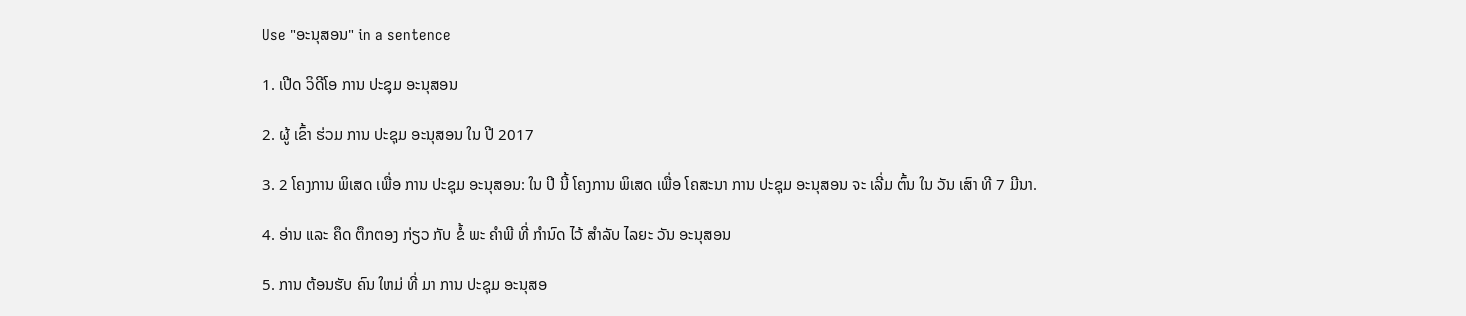Use "ອະນຸສອນ" in a sentence

1. ເປີດ ວິດີໂອ ການ ປະຊຸມ ອະນຸສອນ

2. ຜູ້ ເຂົ້າ ຮ່ວມ ການ ປະຊຸມ ອະນຸສອນ ໃນ ປີ 2017

3. 2 ໂຄງການ ພິເສດ ເພື່ອ ການ ປະຊຸມ ອະນຸສອນ: ໃນ ປີ ນີ້ ໂຄງການ ພິເສດ ເພື່ອ ໂຄສະນາ ການ ປະຊຸມ ອະນຸສອນ ຈະ ເລີ່ມ ຕົ້ນ ໃນ ວັນ ເສົາ ທີ 7 ມີນາ.

4. ອ່ານ ແລະ ຄຶດ ຕຶກຕອງ ກ່ຽວ ກັບ ຂໍ້ ພະ ຄໍາພີ ທີ່ ກໍານົດ ໄວ້ ສໍາລັບ ໄລຍະ ວັນ ອະນຸສອນ

5. ການ ຕ້ອນຮັບ ຄົນ ໃຫມ່ ທີ່ ມາ ການ ປະຊຸມ ອະນຸສອ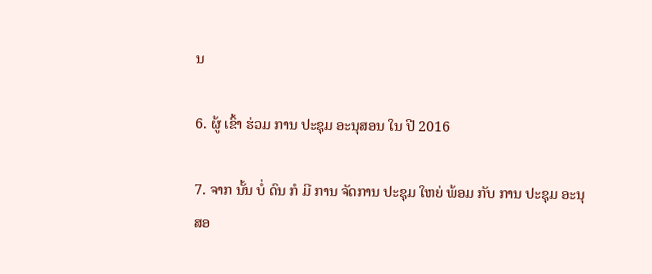ນ

6. ຜູ້ ເຂົ້າ ຮ່ວມ ການ ປະຊຸມ ອະນຸສອນ ໃນ ປີ 2016

7. ຈາກ ນັ້ນ ບໍ່ ດົນ ກໍ ມີ ການ ຈັດການ ປະຊຸມ ໃຫຍ່ ພ້ອມ ກັບ ການ ປະຊຸມ ອະນຸສອ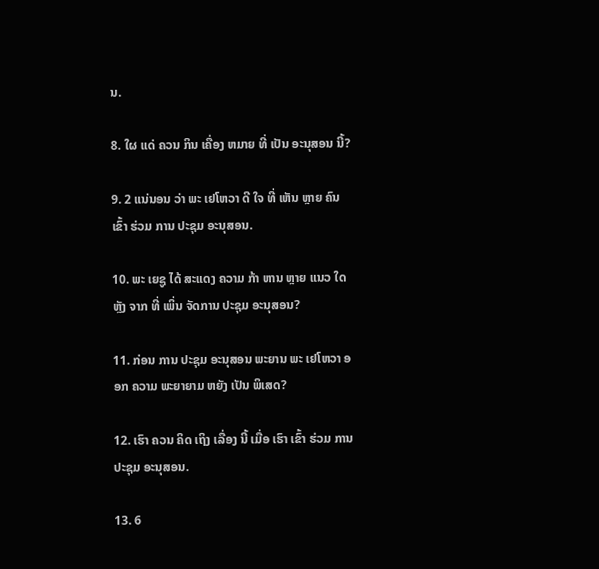ນ.

8. ໃຜ ແດ່ ຄວນ ກິນ ເຄື່ອງ ຫມາຍ ທີ່ ເປັນ ອະນຸສອນ ນີ້?

9. 2 ແນ່ນອນ ວ່າ ພະ ເຢໂຫວາ ດີ ໃຈ ທີ່ ເຫັນ ຫຼາຍ ຄົນ ເຂົ້າ ຮ່ວມ ການ ປະຊຸມ ອະນຸສອນ.

10. ພະ ເຍຊູ ໄດ້ ສະແດງ ຄວາມ ກ້າ ຫານ ຫຼາຍ ແນວ ໃດ ຫຼັງ ຈາກ ທີ່ ເພິ່ນ ຈັດການ ປະຊຸມ ອະນຸສອນ?

11. ກ່ອນ ການ ປະຊຸມ ອະນຸສອນ ພະຍານ ພະ ເຢໂຫວາ ອອກ ຄວາມ ພະຍາຍາມ ຫຍັງ ເປັນ ພິເສດ?

12. ເຮົາ ຄວນ ຄິດ ເຖິງ ເລື່ອງ ນີ້ ເມື່ອ ເຮົາ ເຂົ້າ ຮ່ວມ ການ ປະຊຸມ ອະນຸສອນ.

13. 6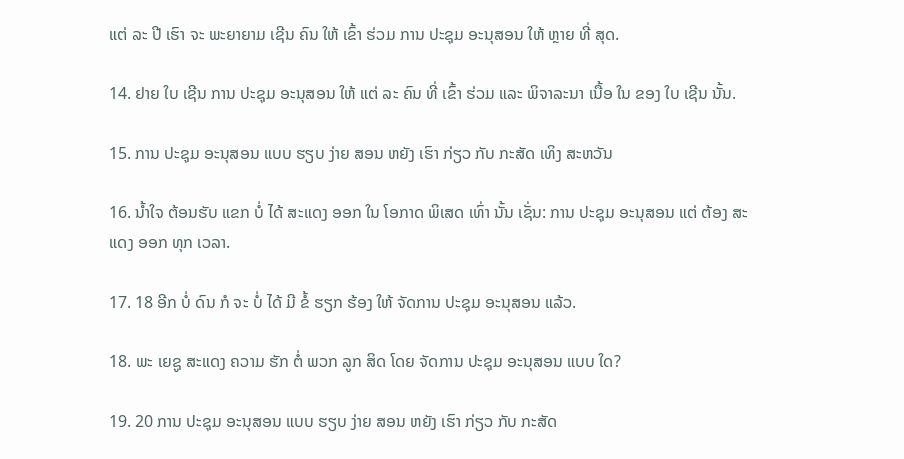ແຕ່ ລະ ປີ ເຮົາ ຈະ ພະຍາຍາມ ເຊີນ ຄົນ ໃຫ້ ເຂົ້າ ຮ່ວມ ການ ປະຊຸມ ອະນຸສອນ ໃຫ້ ຫຼາຍ ທີ່ ສຸດ.

14. ຢາຍ ໃບ ເຊີນ ການ ປະຊຸມ ອະນຸສອນ ໃຫ້ ແຕ່ ລະ ຄົນ ທີ່ ເຂົ້າ ຮ່ວມ ແລະ ພິຈາລະນາ ເນື້ອ ໃນ ຂອງ ໃບ ເຊີນ ນັ້ນ.

15. ການ ປະຊຸມ ອະນຸສອນ ແບບ ຮຽບ ງ່າຍ ສອນ ຫຍັງ ເຮົາ ກ່ຽວ ກັບ ກະສັດ ເທິງ ສະຫວັນ

16. ນໍ້າໃຈ ຕ້ອນຮັບ ແຂກ ບໍ່ ໄດ້ ສະແດງ ອອກ ໃນ ໂອກາດ ພິເສດ ເທົ່າ ນັ້ນ ເຊັ່ນ: ການ ປະຊຸມ ອະນຸສອນ ແຕ່ ຕ້ອງ ສະແດງ ອອກ ທຸກ ເວລາ.

17. 18 ອີກ ບໍ່ ດົນ ກໍ ຈະ ບໍ່ ໄດ້ ມີ ຂໍ້ ຮຽກ ຮ້ອງ ໃຫ້ ຈັດການ ປະຊຸມ ອະນຸສອນ ແລ້ວ.

18. ພະ ເຍຊູ ສະແດງ ຄວາມ ຮັກ ຕໍ່ ພວກ ລູກ ສິດ ໂດຍ ຈັດການ ປະຊຸມ ອະນຸສອນ ແບບ ໃດ?

19. 20 ການ ປະຊຸມ ອະນຸສອນ ແບບ ຮຽບ ງ່າຍ ສອນ ຫຍັງ ເຮົາ ກ່ຽວ ກັບ ກະສັດ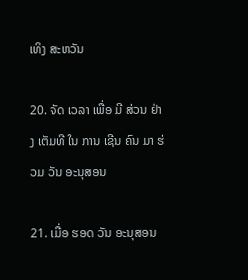ເທິງ ສະຫວັນ

20. ຈັດ ເວລາ ເພື່ອ ມີ ສ່ວນ ຢ່າງ ເຕັມທີ ໃນ ການ ເຊີນ ຄົນ ມາ ຮ່ວມ ວັນ ອະນຸສອນ

21. ເມື່ອ ຮອດ ວັນ ອະນຸສອນ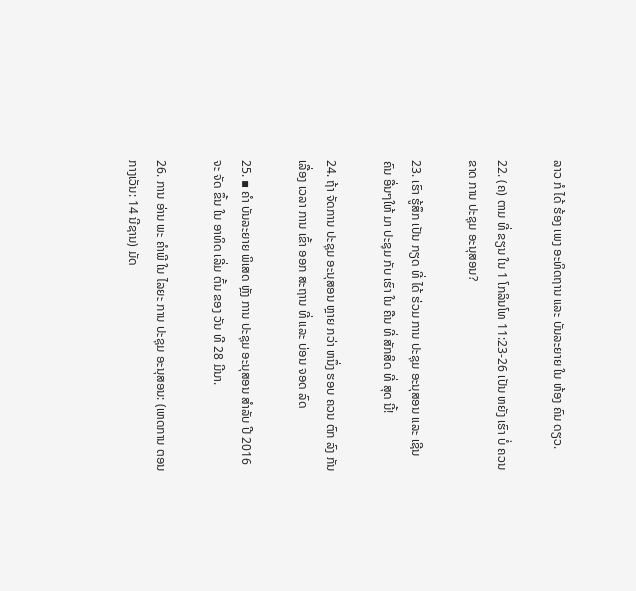ລາວ ກໍ ໄດ້ ຮ້ອງ ເພງ ອະທິດຖານ ແລະ ບັນລະຍາຍ ໃນ ຫ້ອງ ຄົນ ດຽວ.

22. (ຄ) ຕາມ ທີ່ ຂຽນ ໃນ 1 ໂກລິນໂທ 11:23-26 ເປັນ ຫຍັງ ເຮົາ ບໍ່ ຄວນ ຂາດ ການ ປະຊຸມ ອະນຸສອນ?

23. ເຮົາ ຮູ້ສຶກ ເປັນ ກຽດ ທີ່ ໄດ້ ຮ່ວມ ການ ປະຊຸມ ອະນຸສອນ ແລະ ເຊີນ ຄົນ ອື່ນໆໃຫ້ ມາ ປະຊຸມ ກັບ ເຮົາ ໃນ ຄືນ ທີ່ ສັກສິດ ທີ່ ສຸດ ນີ້!

24. ຖ້າ ຈັດການ ປະຊຸມ ອະນຸສອນ ຫຼາຍ ກວ່າ ຫນຶ່ງ ຮອບ ຄວນ ຕົກ ລົງ ກັນ ເລື່ອງ ເວລາ ການ ເຂົ້າ ອອກ ສະຖານ ທີ່ ແລະ ບ່ອນ ຈອດ ລົດ

25. ▪ ຄໍາ ບັນລະຍາຍ ພິເສດ ຫຼັງ ການ ປະຊຸມ ອະນຸສອນ ສໍາລັບ ປີ 2016 ຈະ ຈັດ ຂຶ້ນ ໃນ ອາທິດ ເລີ່ມ ຕົ້ນ ຂອງ ວັນ ທີ 28 ມີນາ.

26. ການ ອ່ານ ພະ ຄໍາພີ ໃນ ໄລຍະ ການ ປະຊຸມ ອະນຸສອນ: (ເຫດການ ຕອນ ກາງເວັນ: 14 ນີຊານ) ມັດ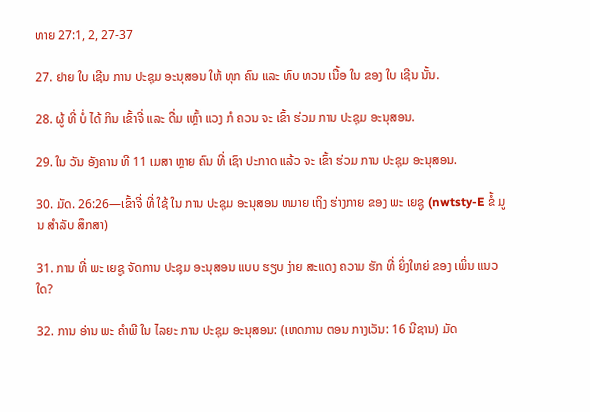ທາຍ 27:1, 2, 27-37

27. ຢາຍ ໃບ ເຊີນ ການ ປະຊຸມ ອະນຸສອນ ໃຫ້ ທຸກ ຄົນ ແລະ ທົບ ທວນ ເນື້ອ ໃນ ຂອງ ໃບ ເຊີນ ນັ້ນ.

28. ຜູ້ ທີ່ ບໍ່ ໄດ້ ກິນ ເຂົ້າຈີ່ ແລະ ດື່ມ ເຫຼົ້າ ແວງ ກໍ ຄວນ ຈະ ເຂົ້າ ຮ່ວມ ການ ປະຊຸມ ອະນຸສອນ.

29. ໃນ ວັນ ອັງຄານ ທີ 11 ເມສາ ຫຼາຍ ຄົນ ທີ່ ເຊົາ ປະກາດ ແລ້ວ ຈະ ເຂົ້າ ຮ່ວມ ການ ປະຊຸມ ອະນຸສອນ.

30. ມັດ. 26:26—ເຂົ້າຈີ່ ທີ່ ໃຊ້ ໃນ ການ ປະຊຸມ ອະນຸສອນ ຫມາຍ ເຖິງ ຮ່າງກາຍ ຂອງ ພະ ເຍຊູ (nwtsty-E ຂໍ້ ມູນ ສໍາລັບ ສຶກສາ)

31. ການ ທີ່ ພະ ເຍຊູ ຈັດການ ປະຊຸມ ອະນຸສອນ ແບບ ຮຽບ ງ່າຍ ສະແດງ ຄວາມ ຮັກ ທີ່ ຍິ່ງໃຫຍ່ ຂອງ ເພິ່ນ ແນວ ໃດ?

32. ການ ອ່ານ ພະ ຄໍາພີ ໃນ ໄລຍະ ການ ປະຊຸມ ອະນຸສອນ: (ເຫດການ ຕອນ ກາງເວັນ: 16 ນີຊານ) ມັດ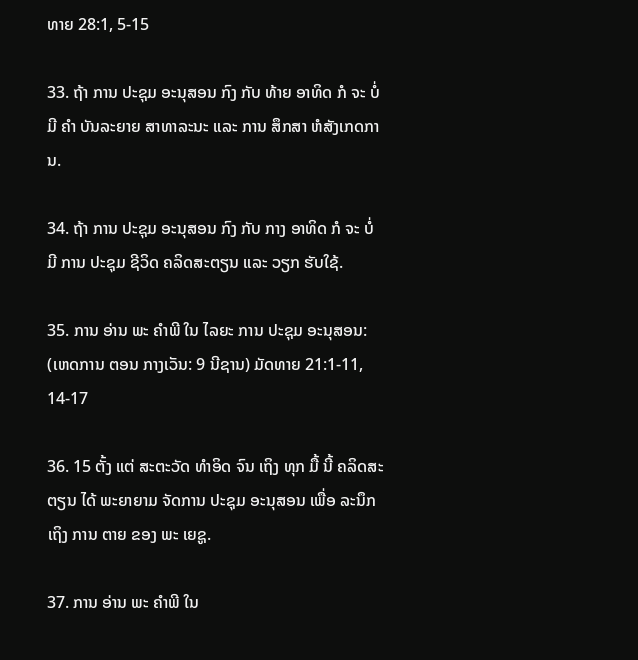ທາຍ 28:1, 5-15

33. ຖ້າ ການ ປະຊຸມ ອະນຸສອນ ກົງ ກັບ ທ້າຍ ອາທິດ ກໍ ຈະ ບໍ່ ມີ ຄໍາ ບັນລະຍາຍ ສາທາລະນະ ແລະ ການ ສຶກສາ ຫໍສັງເກດການ.

34. ຖ້າ ການ ປະຊຸມ ອະນຸສອນ ກົງ ກັບ ກາງ ອາທິດ ກໍ ຈະ ບໍ່ ມີ ການ ປະຊຸມ ຊີວິດ ຄລິດສະຕຽນ ແລະ ວຽກ ຮັບໃຊ້.

35. ການ ອ່ານ ພະ ຄໍາພີ ໃນ ໄລຍະ ການ ປະຊຸມ ອະນຸສອນ: (ເຫດການ ຕອນ ກາງເວັນ: 9 ນີຊານ) ມັດທາຍ 21:1-11, 14-17

36. 15 ຕັ້ງ ແຕ່ ສະຕະວັດ ທໍາອິດ ຈົນ ເຖິງ ທຸກ ມື້ ນີ້ ຄລິດສະຕຽນ ໄດ້ ພະຍາຍາມ ຈັດການ ປະຊຸມ ອະນຸສອນ ເພື່ອ ລະນຶກ ເຖິງ ການ ຕາຍ ຂອງ ພະ ເຍຊູ.

37. ການ ອ່ານ ພະ ຄໍາພີ ໃນ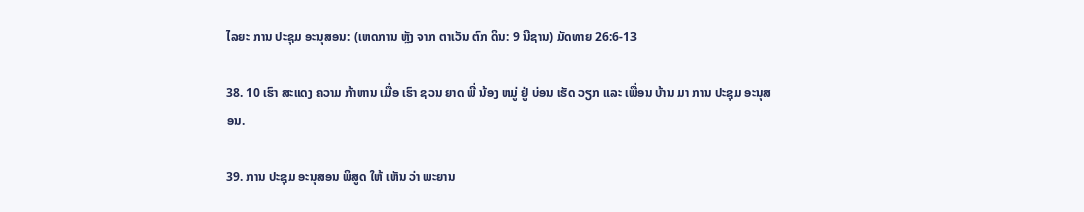ໄລຍະ ການ ປະຊຸມ ອະນຸສອນ: (ເຫດການ ຫຼັງ ຈາກ ຕາເວັນ ຕົກ ດິນ: 9 ນີຊານ) ມັດທາຍ 26:6-13

38. 10 ເຮົາ ສະແດງ ຄວາມ ກ້າຫານ ເມື່ອ ເຮົາ ຊວນ ຍາດ ພີ່ ນ້ອງ ຫມູ່ ຢູ່ ບ່ອນ ເຮັດ ວຽກ ແລະ ເພື່ອນ ບ້ານ ມາ ການ ປະຊຸມ ອະນຸສອນ.

39. ການ ປະຊຸມ ອະນຸສອນ ພິສູດ ໃຫ້ ເຫັນ ວ່າ ພະຍານ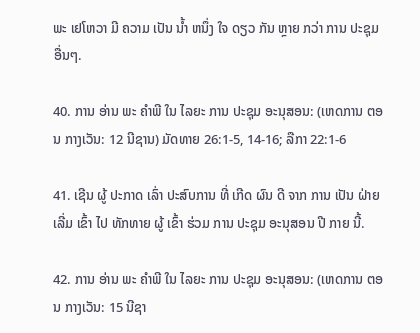ພະ ເຢໂຫວາ ມີ ຄວາມ ເປັນ ນໍ້າ ຫນຶ່ງ ໃຈ ດຽວ ກັນ ຫຼາຍ ກວ່າ ການ ປະຊຸມ ອື່ນໆ.

40. ການ ອ່ານ ພະ ຄໍາພີ ໃນ ໄລຍະ ການ ປະຊຸມ ອະນຸສອນ: (ເຫດການ ຕອນ ກາງເວັນ: 12 ນີຊານ) ມັດທາຍ 26:1-5, 14-16; ລືກາ 22:1-6

41. ເຊີນ ຜູ້ ປະກາດ ເລົ່າ ປະສົບການ ທີ່ ເກີດ ຜົນ ດີ ຈາກ ການ ເປັນ ຝ່າຍ ເລີ່ມ ເຂົ້າ ໄປ ທັກທາຍ ຜູ້ ເຂົ້າ ຮ່ວມ ການ ປະຊຸມ ອະນຸສອນ ປີ ກາຍ ນີ້.

42. ການ ອ່ານ ພະ ຄໍາພີ ໃນ ໄລຍະ ການ ປະຊຸມ ອະນຸສອນ: (ເຫດການ ຕອນ ກາງເວັນ: 15 ນີຊາ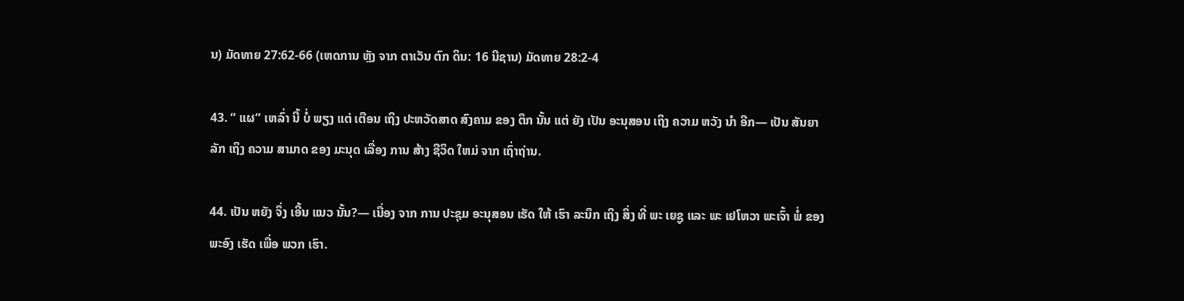ນ) ມັດທາຍ 27:62-66 (ເຫດການ ຫຼັງ ຈາກ ຕາເວັນ ຕົກ ດິນ: 16 ນີຊານ) ມັດທາຍ 28:2-4

43. “ ແຜ” ເຫລົ່າ ນີ້ ບໍ່ ພຽງ ແຕ່ ເຕືອນ ເຖິງ ປະຫວັດສາດ ສົງຄາມ ຂອງ ຕຶກ ນັ້ນ ແຕ່ ຍັງ ເປັນ ອະນຸສອນ ເຖິງ ຄວາມ ຫວັງ ນໍາ ອີກ— ເປັນ ສັນຍາ ລັກ ເຖິງ ຄວາມ ສາມາດ ຂອງ ມະນຸດ ເລື່ອງ ການ ສ້າງ ຊີວິດ ໃຫມ່ ຈາກ ເຖົ່າຖ່ານ.

44. ເປັນ ຫຍັງ ຈຶ່ງ ເອີ້ນ ແນວ ນັ້ນ?— ເນື່ອງ ຈາກ ການ ປະຊຸມ ອະນຸສອນ ເຮັດ ໃຫ້ ເຮົາ ລະນຶກ ເຖິງ ສິ່ງ ທີ່ ພະ ເຍຊູ ແລະ ພະ ເຢໂຫວາ ພະເຈົ້າ ພໍ່ ຂອງ ພະອົງ ເຮັດ ເພື່ອ ພວກ ເຮົາ.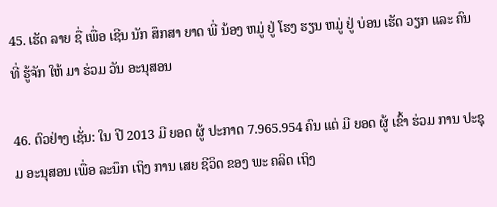45. ເຮັດ ລາຍ ຊື່ ເພື່ອ ເຊີນ ນັກ ສຶກສາ ຍາດ ພີ່ ນ້ອງ ຫມູ່ ຢູ່ ໂຮງ ຮຽນ ຫມູ່ ຢູ່ ບ່ອນ ເຮັດ ວຽກ ແລະ ຄົນ ທີ່ ຮູ້ຈັກ ໃຫ້ ມາ ຮ່ວມ ວັນ ອະນຸສອນ

46. ຕົວຢ່າງ ເຊັ່ນ: ໃນ ປີ 2013 ມີ ຍອດ ຜູ້ ປະກາດ 7.965.954 ຄົນ ແຕ່ ມີ ຍອດ ຜູ້ ເຂົ້າ ຮ່ວມ ການ ປະຊຸມ ອະນຸສອນ ເພື່ອ ລະນຶກ ເຖິງ ການ ເສຍ ຊີວິດ ຂອງ ພະ ຄລິດ ເຖິງ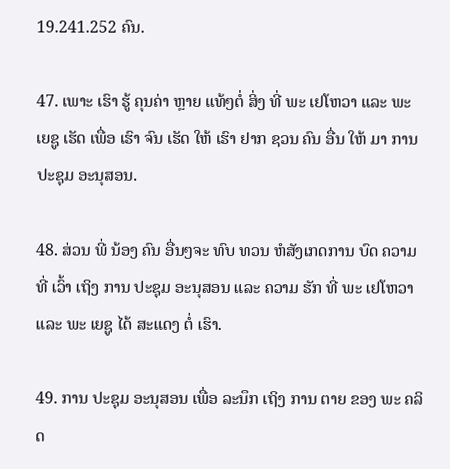19.241.252 ຄົນ.

47. ເພາະ ເຮົາ ຮູ້ ຄຸນຄ່າ ຫຼາຍ ແທ້ໆຕໍ່ ສິ່ງ ທີ່ ພະ ເຢໂຫວາ ແລະ ພະ ເຍຊູ ເຮັດ ເພື່ອ ເຮົາ ຈົນ ເຮັດ ໃຫ້ ເຮົາ ຢາກ ຊວນ ຄົນ ອື່ນ ໃຫ້ ມາ ການ ປະຊຸມ ອະນຸສອນ.

48. ສ່ວນ ພີ່ ນ້ອງ ຄົນ ອື່ນໆຈະ ທົບ ທວນ ຫໍສັງເກດການ ບົດ ຄວາມ ທີ່ ເວົ້າ ເຖິງ ການ ປະຊຸມ ອະນຸສອນ ແລະ ຄວາມ ຮັກ ທີ່ ພະ ເຢໂຫວາ ແລະ ພະ ເຍຊູ ໄດ້ ສະແດງ ຕໍ່ ເຮົາ.

49. ການ ປະຊຸມ ອະນຸສອນ ເພື່ອ ລະນຶກ ເຖິງ ການ ຕາຍ ຂອງ ພະ ຄລິດ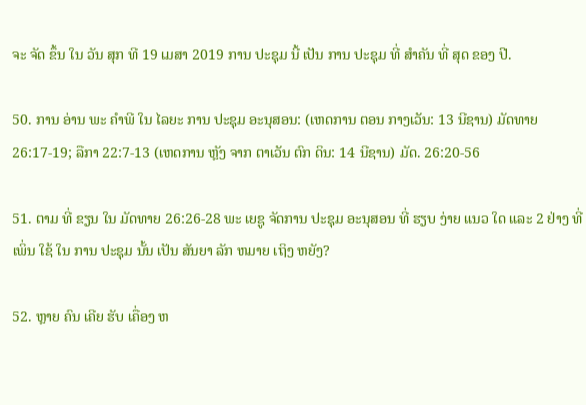ຈະ ຈັດ ຂຶ້ນ ໃນ ວັນ ສຸກ ທີ 19 ເມສາ 2019 ການ ປະຊຸມ ນີ້ ເປັນ ການ ປະຊຸມ ທີ່ ສໍາຄັນ ທີ່ ສຸດ ຂອງ ປີ.

50. ການ ອ່ານ ພະ ຄໍາພີ ໃນ ໄລຍະ ການ ປະຊຸມ ອະນຸສອນ: (ເຫດການ ຕອນ ກາງເວັນ: 13 ນີຊານ) ມັດທາຍ 26:17-19; ລືກາ 22:7-13 (ເຫດການ ຫຼັງ ຈາກ ຕາເວັນ ຕົກ ດິນ: 14 ນີຊານ) ມັດ. 26:20-56

51. ຕາມ ທີ່ ຂຽນ ໃນ ມັດທາຍ 26:26-28 ພະ ເຍຊູ ຈັດການ ປະຊຸມ ອະນຸສອນ ທີ່ ຮຽບ ງ່າຍ ແນວ ໃດ ແລະ 2 ຢ່າງ ທີ່ ເພິ່ນ ໃຊ້ ໃນ ການ ປະຊຸມ ນັ້ນ ເປັນ ສັນຍາ ລັກ ຫມາຍ ເຖິງ ຫຍັງ?

52. ຫຼາຍ ຄົນ ເຄີຍ ຮັບ ເຄື່ອງ ຫ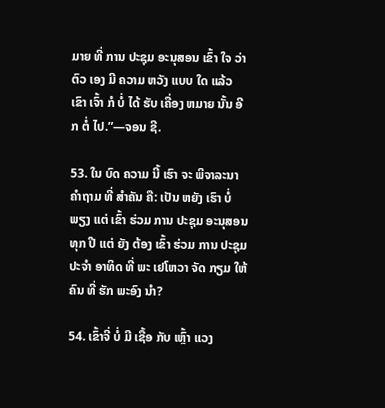ມາຍ ທີ່ ການ ປະຊຸມ ອະນຸສອນ ເຂົ້າ ໃຈ ວ່າ ຕົວ ເອງ ມີ ຄວາມ ຫວັງ ແບບ ໃດ ແລ້ວ ເຂົາ ເຈົ້າ ກໍ ບໍ່ ໄດ້ ຮັບ ເຄື່ອງ ຫມາຍ ນັ້ນ ອີກ ຕໍ່ ໄປ.”—ຈອນ ຊີ.

53. ໃນ ບົດ ຄວາມ ນີ້ ເຮົາ ຈະ ພິຈາລະນາ ຄໍາຖາມ ທີ່ ສໍາຄັນ ຄື: ເປັນ ຫຍັງ ເຮົາ ບໍ່ ພຽງ ແຕ່ ເຂົ້າ ຮ່ວມ ການ ປະຊຸມ ອະນຸສອນ ທຸກ ປີ ແຕ່ ຍັງ ຕ້ອງ ເຂົ້າ ຮ່ວມ ການ ປະຊຸມ ປະຈໍາ ອາທິດ ທີ່ ພະ ເຢໂຫວາ ຈັດ ກຽມ ໃຫ້ ຄົນ ທີ່ ຮັກ ພະອົງ ນໍາ?

54. ເຂົ້າຈີ່ ບໍ່ ມີ ເຊື້ອ ກັບ ເຫຼົ້າ ແວງ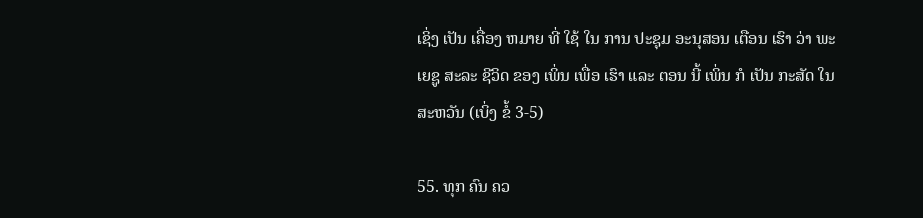ເຊິ່ງ ເປັນ ເຄື່ອງ ຫມາຍ ທີ່ ໃຊ້ ໃນ ການ ປະຊຸມ ອະນຸສອນ ເຕືອນ ເຮົາ ວ່າ ພະ ເຍຊູ ສະລະ ຊີວິດ ຂອງ ເພິ່ນ ເພື່ອ ເຮົາ ແລະ ຕອນ ນີ້ ເພິ່ນ ກໍ ເປັນ ກະສັດ ໃນ ສະຫວັນ (ເບິ່ງ ຂໍ້ 3-5)

55. ທຸກ ຄົນ ຄວ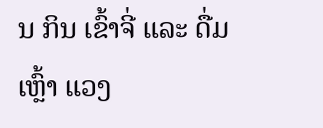ນ ກິນ ເຂົ້າຈີ່ ແລະ ດື່ມ ເຫຼົ້າ ແວງ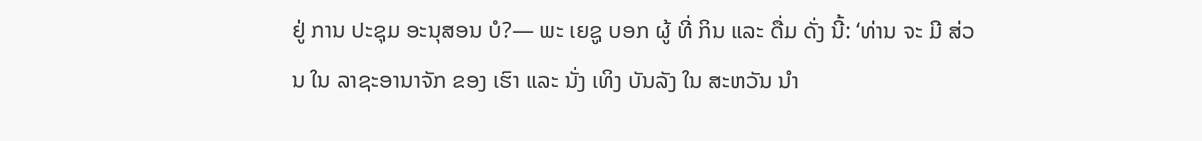ຢູ່ ການ ປະຊຸມ ອະນຸສອນ ບໍ?— ພະ ເຍຊູ ບອກ ຜູ້ ທີ່ ກິນ ແລະ ດື່ມ ດັ່ງ ນີ້: ‘ທ່ານ ຈະ ມີ ສ່ວນ ໃນ ລາຊະອານາຈັກ ຂອງ ເຮົາ ແລະ ນັ່ງ ເທິງ ບັນລັງ ໃນ ສະຫວັນ ນໍາ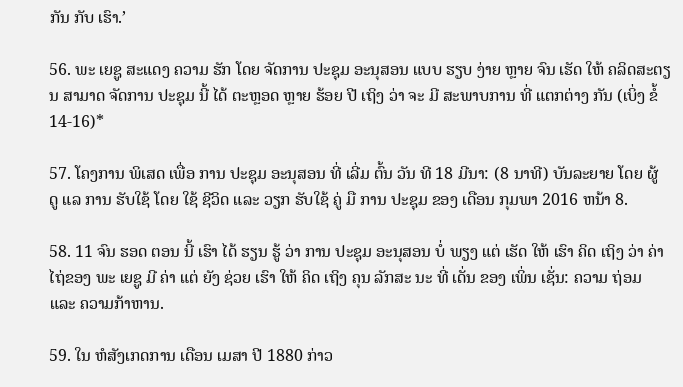ກັນ ກັບ ເຮົາ.’

56. ພະ ເຍຊູ ສະແດງ ຄວາມ ຮັກ ໂດຍ ຈັດການ ປະຊຸມ ອະນຸສອນ ແບບ ຮຽບ ງ່າຍ ຫຼາຍ ຈົນ ເຮັດ ໃຫ້ ຄລິດສະຕຽນ ສາມາດ ຈັດການ ປະຊຸມ ນີ້ ໄດ້ ຕະຫຼອດ ຫຼາຍ ຮ້ອຍ ປີ ເຖິງ ວ່າ ຈະ ມີ ສະພາບການ ທີ່ ແຕກຕ່າງ ກັນ (ເບິ່ງ ຂໍ້ 14-16)*

57. ໂຄງການ ພິເສດ ເພື່ອ ການ ປະຊຸມ ອະນຸສອນ ທີ່ ເລີ່ມ ຕົ້ນ ວັນ ທີ 18 ມີນາ: (8 ນາທີ) ບັນລະຍາຍ ໂດຍ ຜູ້ ດູ ແລ ການ ຮັບໃຊ້ ໂດຍ ໃຊ້ ຊີວິດ ແລະ ວຽກ ຮັບໃຊ້ ຄູ່ ມື ການ ປະຊຸມ ຂອງ ເດືອນ ກຸມພາ 2016 ຫນ້າ 8.

58. 11 ຈົນ ຮອດ ຕອນ ນີ້ ເຮົາ ໄດ້ ຮຽນ ຮູ້ ວ່າ ການ ປະຊຸມ ອະນຸສອນ ບໍ່ ພຽງ ແຕ່ ເຮັດ ໃຫ້ ເຮົາ ຄິດ ເຖິງ ວ່າ ຄ່າໄຖ່ຂອງ ພະ ເຍຊູ ມີ ຄ່າ ແຕ່ ຍັງ ຊ່ວຍ ເຮົາ ໃຫ້ ຄິດ ເຖິງ ຄຸນ ລັກສະ ນະ ທີ່ ເດັ່ນ ຂອງ ເພິ່ນ ເຊັ່ນ: ຄວາມ ຖ່ອມ ແລະ ຄວາມກ້າຫານ.

59. ໃນ ຫໍສັງເກດການ ເດືອນ ເມສາ ປີ 1880 ກ່າວ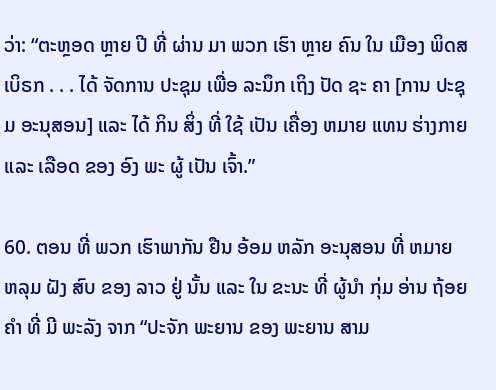ວ່າ: “ຕະຫຼອດ ຫຼາຍ ປີ ທີ່ ຜ່ານ ມາ ພວກ ເຮົາ ຫຼາຍ ຄົນ ໃນ ເມືອງ ພິດສເບິຣກ . . . ໄດ້ ຈັດການ ປະຊຸມ ເພື່ອ ລະນຶກ ເຖິງ ປັດ ຊະ ຄາ [ການ ປະຊຸມ ອະນຸສອນ] ແລະ ໄດ້ ກິນ ສິ່ງ ທີ່ ໃຊ້ ເປັນ ເຄື່ອງ ຫມາຍ ແທນ ຮ່າງກາຍ ແລະ ເລືອດ ຂອງ ອົງ ພະ ຜູ້ ເປັນ ເຈົ້າ.”

60. ຕອນ ທີ່ ພວກ ເຮົາພາກັນ ຢືນ ອ້ອມ ຫລັກ ອະນຸສອນ ທີ່ ຫມາຍ ຫລຸມ ຝັງ ສົບ ຂອງ ລາວ ຢູ່ ນັ້ນ ແລະ ໃນ ຂະນະ ທີ່ ຜູ້ນໍາ ກຸ່ມ ອ່ານ ຖ້ອຍ ຄໍາ ທີ່ ມີ ພະລັງ ຈາກ “ປະຈັກ ພະຍານ ຂອງ ພະຍານ ສາມ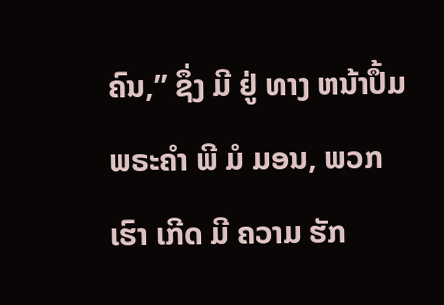ຄົນ,” ຊຶ່ງ ມີ ຢູ່ ທາງ ຫນ້າປຶ້ມພຣະຄໍາ ພີ ມໍ ມອນ, ພວກ ເຮົາ ເກີດ ມີ ຄວາມ ຮັກ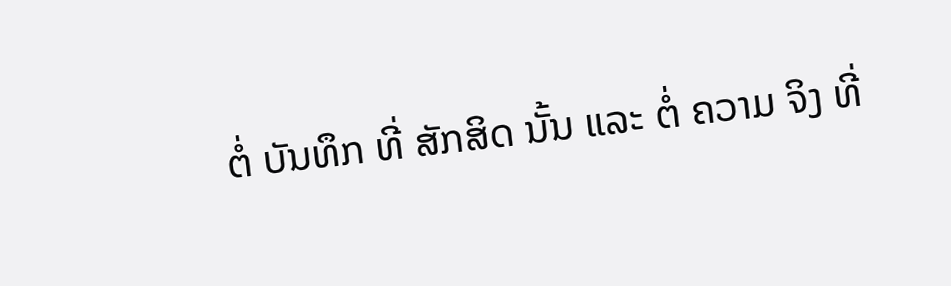ຕໍ່ ບັນທຶກ ທີ່ ສັກສິດ ນັ້ນ ແລະ ຕໍ່ ຄວາມ ຈິງ ທີ່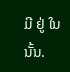ມີ ຢູ່ ໃນ ນັ້ນ.